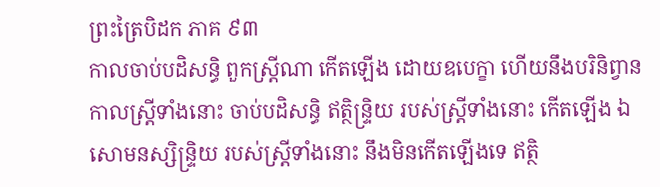ព្រះត្រៃបិដក ភាគ ៩៣
កាលចាប់បដិសន្ធិ ពួកស្ត្រីណា កើតឡើង ដោយឧបេក្ខា ហើយនឹងបរិនិព្វាន កាលស្ត្រីទាំងនោះ ចាប់បដិសន្ធិ ឥត្ថិន្ទ្រិយ របស់ស្ត្រីទាំងនោះ កើតឡើង ឯសោមនស្សិន្ទ្រិយ របស់ស្ត្រីទាំងនោះ នឹងមិនកើតឡើងទេ ឥត្ថិ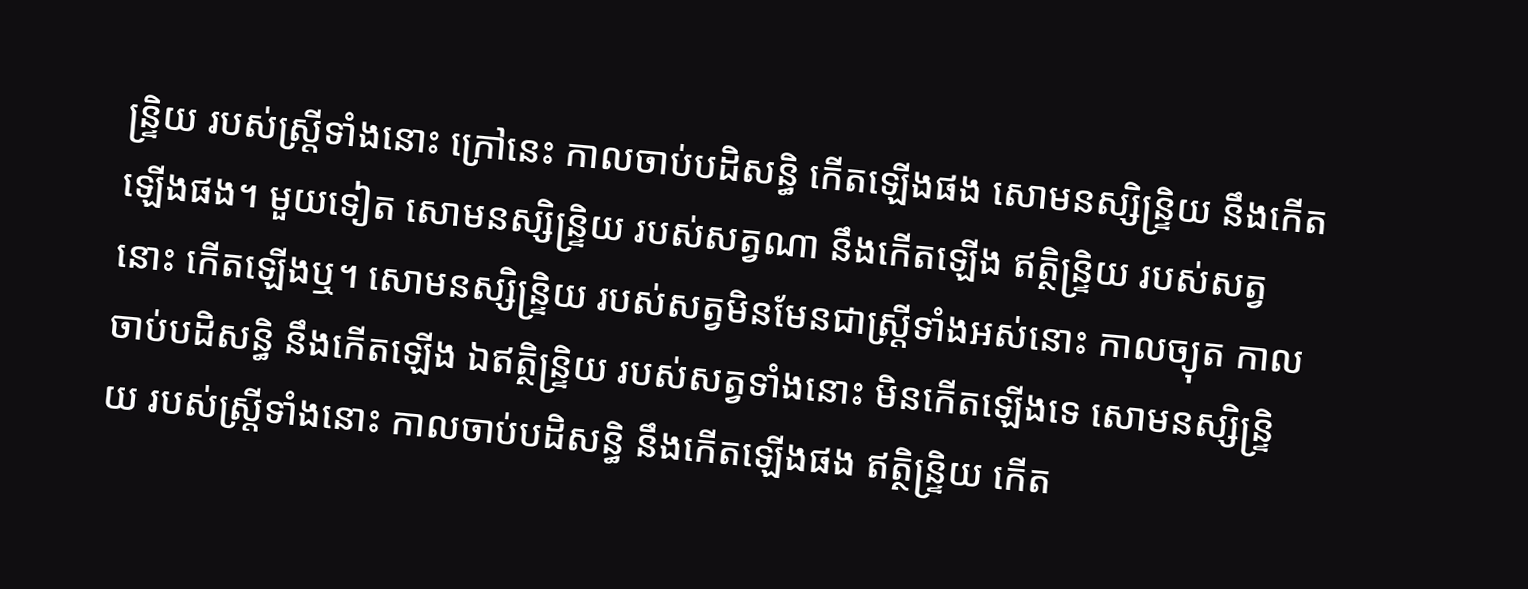ន្ទ្រិយ របស់ស្ត្រីទាំងនោះ ក្រៅនេះ កាលចាប់បដិសន្ធិ កើតឡើងផង សោមនស្សិន្ទ្រិយ នឹងកើតឡើងផង។ មួយទៀត សោមនស្សិន្ទ្រិយ របស់សត្វណា នឹងកើតឡើង ឥត្ថិន្ទ្រិយ របស់សត្វនោះ កើតឡើងឬ។ សោមនស្សិន្ទ្រិយ របស់សត្វមិនមែនជាស្ត្រីទាំងអស់នោះ កាលច្យុត កាលចាប់បដិសន្ធិ នឹងកើតឡើង ឯឥត្ថិន្ទ្រិយ របស់សត្វទាំងនោះ មិនកើតឡើងទេ សោមនស្សិន្ទ្រិយ របស់ស្ត្រីទាំងនោះ កាលចាប់បដិសន្ធិ នឹងកើតឡើងផង ឥត្ថិន្ទ្រិយ កើត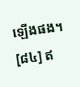ឡើងផង។
[៨៤] ឥ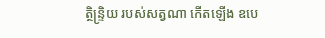ត្ថិន្ទ្រិយ របស់សត្វណា កើតឡើង ឧបេ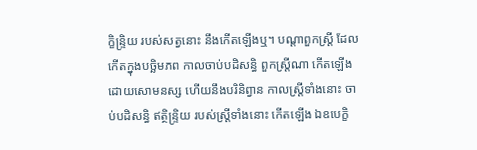ក្ខិន្ទ្រិយ របស់សត្វនោះ នឹងកើតឡើងឬ។ បណ្តាពួកស្ត្រី ដែលកើតក្នុងបច្ឆិមភព កាលចាប់បដិសន្ធិ ពួកស្ត្រីណា កើតឡើង ដោយសោមនស្ស ហើយនឹងបរិនិព្វាន កាលស្ត្រីទាំងនោះ ចាប់បដិសន្ធិ ឥត្ថិន្ទ្រិយ របស់ស្ត្រីទាំងនោះ កើតឡើង ឯឧបេក្ខិ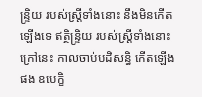ន្ទ្រិយ របស់ស្ត្រីទាំងនោះ នឹងមិនកើតឡើងទេ ឥត្ថិន្ទ្រិយ របស់ស្ត្រីទាំងនោះ ក្រៅនេះ កាលចាប់បដិសន្ធិ កើតឡើងផង ឧបេក្ខិ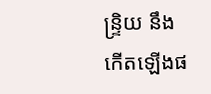ន្ទ្រិយ នឹងកើតឡើងផ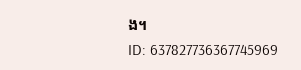ង។
ID: 637827736367745969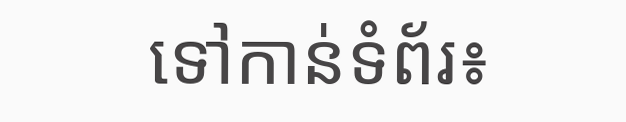ទៅកាន់ទំព័រ៖